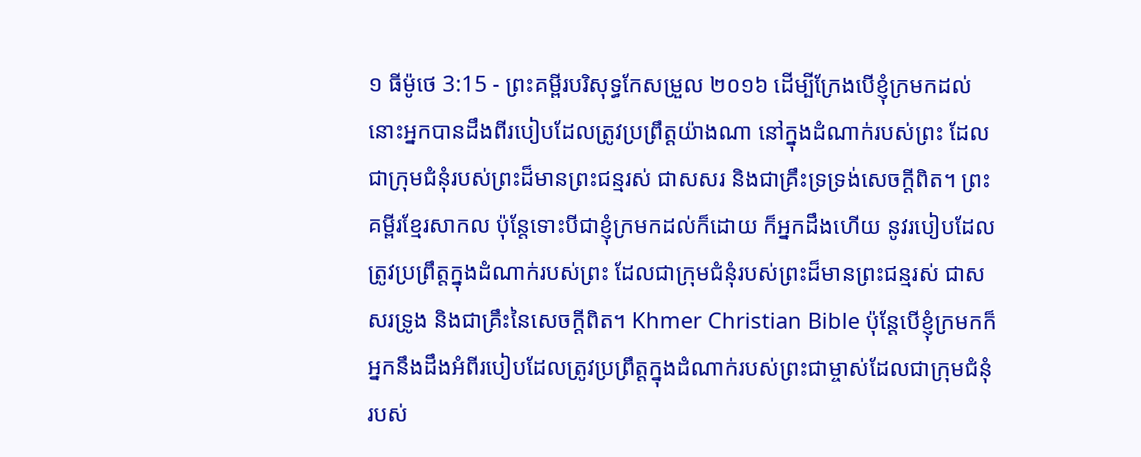១ ធីម៉ូថេ 3:15 - ព្រះគម្ពីរបរិសុទ្ធកែសម្រួល ២០១៦ ដើម្បីក្រែងបើខ្ញុំក្រមកដល់ នោះអ្នកបានដឹងពីរបៀបដែលត្រូវប្រព្រឹត្តយ៉ាងណា នៅក្នុងដំណាក់របស់ព្រះ ដែលជាក្រុមជំនុំរបស់ព្រះដ៏មានព្រះជន្មរស់ ជាសសរ និងជាគ្រឹះទ្រទ្រង់សេចក្ដីពិត។ ព្រះគម្ពីរខ្មែរសាកល ប៉ុន្តែទោះបីជាខ្ញុំក្រមកដល់ក៏ដោយ ក៏អ្នកដឹងហើយ នូវរបៀបដែលត្រូវប្រព្រឹត្តក្នុងដំណាក់របស់ព្រះ ដែលជាក្រុមជំនុំរបស់ព្រះដ៏មានព្រះជន្មរស់ ជាសសរទ្រូង និងជាគ្រឹះនៃសេចក្ដីពិត។ Khmer Christian Bible ប៉ុន្ដែបើខ្ញុំក្រមកក៏អ្នកនឹងដឹងអំពីរបៀបដែលត្រូវប្រព្រឹត្ដក្នុងដំណាក់របស់ព្រះជាម្ចាស់ដែលជាក្រុមជំនុំរបស់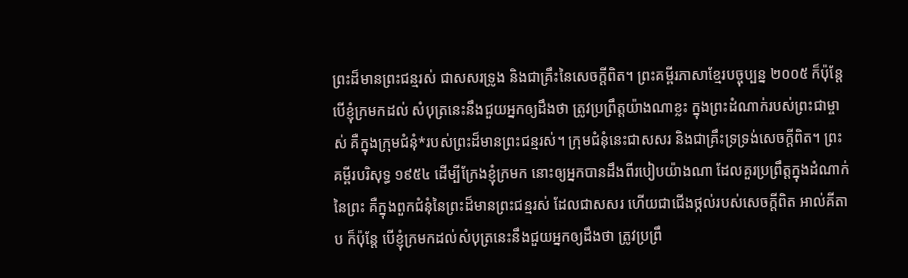ព្រះដ៏មានព្រះជន្មរស់ ជាសសរទ្រូង និងជាគ្រឹះនៃសេចក្ដីពិត។ ព្រះគម្ពីរភាសាខ្មែរបច្ចុប្បន្ន ២០០៥ ក៏ប៉ុន្តែ បើខ្ញុំក្រមកដល់ សំបុត្រនេះនឹងជួយអ្នកឲ្យដឹងថា ត្រូវប្រព្រឹត្តយ៉ាងណាខ្លះ ក្នុងព្រះដំណាក់របស់ព្រះជាម្ចាស់ គឺក្នុងក្រុមជំនុំ*របស់ព្រះដ៏មានព្រះជន្មរស់។ ក្រុមជំនុំនេះជាសសរ និងជាគ្រឹះទ្រទ្រង់សេចក្ដីពិត។ ព្រះគម្ពីរបរិសុទ្ធ ១៩៥៤ ដើម្បីក្រែងខ្ញុំក្រមក នោះឲ្យអ្នកបានដឹងពីរបៀបយ៉ាងណា ដែលគួរប្រព្រឹត្តក្នុងដំណាក់នៃព្រះ គឺក្នុងពួកជំនុំនៃព្រះដ៏មានព្រះជន្មរស់ ដែលជាសសរ ហើយជាជើងថ្កល់របស់សេចក្ដីពិត អាល់គីតាប ក៏ប៉ុន្ដែ បើខ្ញុំក្រមកដល់សំបុត្រនេះនឹងជួយអ្នកឲ្យដឹងថា ត្រូវប្រព្រឹ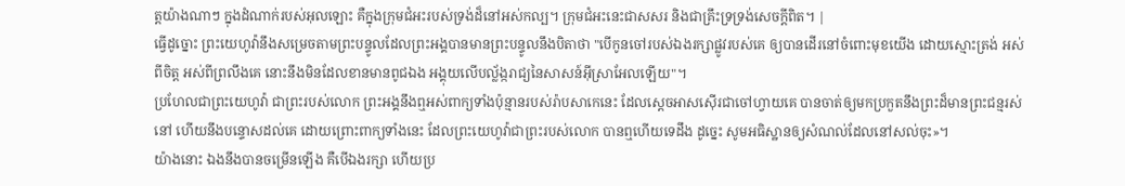ត្ដយ៉ាងណាៗ ក្នុងដំណាក់របស់អុលឡោះ គឺក្នុងក្រុមជំអះរបស់ទ្រង់ដ៏នៅអស់កល្ប។ ក្រុមជំអះនេះជាសសរ និងជាគ្រឹះទ្រទ្រង់សេចក្ដីពិត។ |
ធ្វើដូច្នោះ ព្រះយេហូវ៉ានឹងសម្រេចតាមព្រះបន្ទូលដែលព្រះអង្គបានមានព្រះបន្ទូលនឹងបិតាថា "បើកូនចៅរបស់ឯងរក្សាផ្លូវរបស់គេ ឲ្យបានដើរនៅចំពោះមុខយើង ដោយស្មោះត្រង់ អស់ពីចិត្ត អស់ពីព្រលឹងគេ នោះនឹងមិនដែលខានមានពូជឯង អង្គុយលើបល្ល័ង្ករាជ្យនៃសាសន៍អ៊ីស្រាអែលឡើយ"។
ប្រហែលជាព្រះយេហូវ៉ា ជាព្រះរបស់លោក ព្រះអង្គនឹងឮអស់ពាក្យទាំងប៉ុន្មានរបស់រ៉ាបសាកេនេះ ដែលស្តេចអាសស៊ើរជាចៅហ្វាយគេ បានចាត់ឲ្យមកប្រកួតនឹងព្រះដ៏មានព្រះជន្មរស់នៅ ហើយនឹងបន្ទោសដល់គេ ដោយព្រោះពាក្យទាំងនេះ ដែលព្រះយេហូវ៉ាជាព្រះរបស់លោក បានឮហើយទេដឹង ដូច្នេះ សូមអធិស្ឋានឲ្យសំណល់ដែលនៅសល់ចុះ»។
យ៉ាងនោះ ឯងនឹងបានចម្រើនឡើង គឺបើឯងរក្សា ហើយប្រ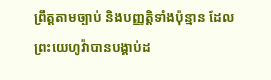ព្រឹត្តតាមច្បាប់ និងបញ្ញត្តិទាំងប៉ុន្មាន ដែលព្រះយេហូវ៉ាបានបង្គាប់ដ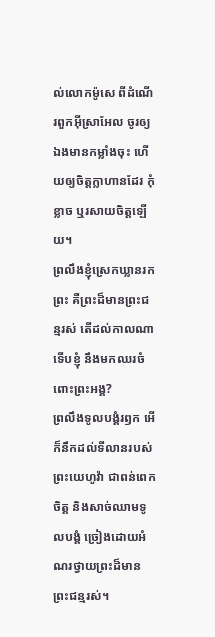ល់លោកម៉ូសេ ពីដំណើរពួកអ៊ីស្រាអែល ចូរឲ្យឯងមានកម្លាំងចុះ ហើយឲ្យចិត្តក្លាហានដែរ កុំខ្លាច ឬរសាយចិត្តឡើយ។
ព្រលឹងខ្ញុំស្រេកឃ្លានរកព្រះ គឺព្រះដ៏មានព្រះជន្មរស់ តើដល់កាលណាទើបខ្ញុំ នឹងមកឈរចំពោះព្រះអង្គ?
ព្រលឹងទូលបង្គំរឭក អើ ក៏នឹកដល់ទីលានរបស់ព្រះយេហូវ៉ា ជាពន់ពេក ចិត្ត និងសាច់ឈាមទូលបង្គំ ច្រៀងដោយអំណរថ្វាយព្រះដ៏មានព្រះជន្មរស់។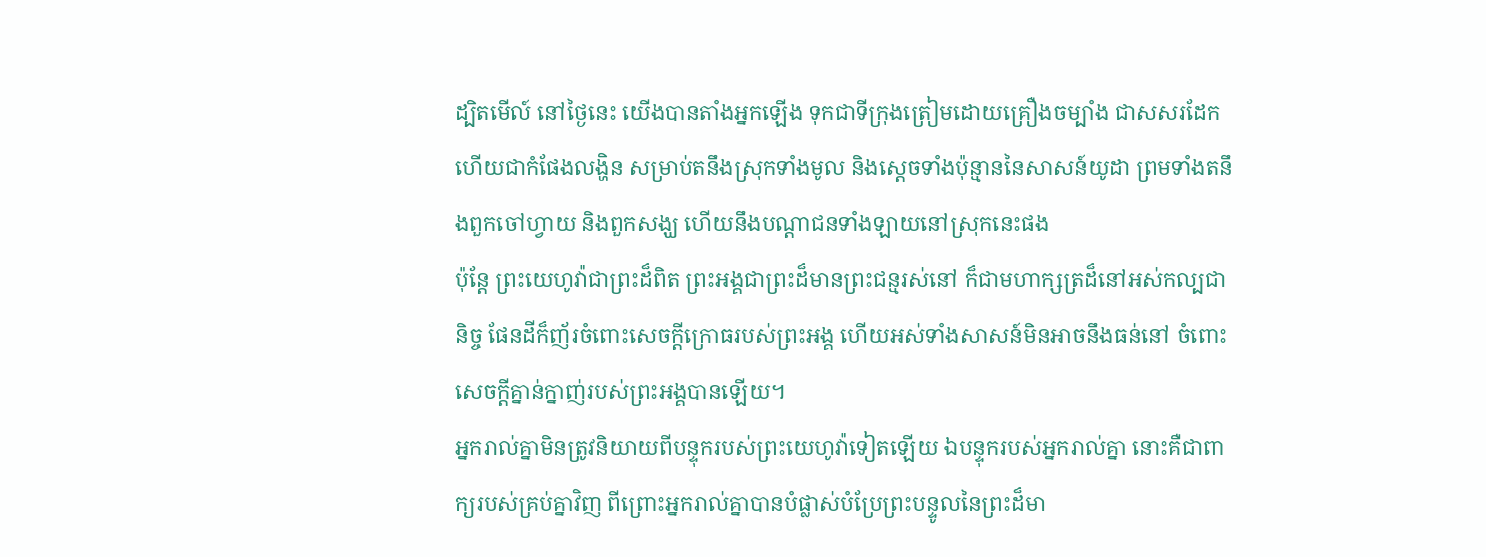ដ្បិតមើល៍ នៅថ្ងៃនេះ យើងបានតាំងអ្នកឡើង ទុកជាទីក្រុងត្រៀមដោយគ្រឿងចម្បាំង ជាសសរដែក ហើយជាកំផែងលង្ហិន សម្រាប់តនឹងស្រុកទាំងមូល និងស្តេចទាំងប៉ុន្មាននៃសាសន៍យូដា ព្រមទាំងតនឹងពួកចៅហ្វាយ និងពួកសង្ឃ ហើយនឹងបណ្ដាជនទាំងឡាយនៅស្រុកនេះផង
ប៉ុន្តែ ព្រះយេហូវ៉ាជាព្រះដ៏ពិត ព្រះអង្គជាព្រះដ៏មានព្រះជន្មរស់នៅ ក៏ជាមហាក្សត្រដ៏នៅអស់កល្បជានិច្ច ផែនដីក៏ញ័រចំពោះសេចក្ដីក្រោធរបស់ព្រះអង្គ ហើយអស់ទាំងសាសន៍មិនអាចនឹងធន់នៅ ចំពោះសេចក្ដីគ្នាន់ក្នាញ់របស់ព្រះអង្គបានឡើយ។
អ្នករាល់គ្នាមិនត្រូវនិយាយពីបន្ទុករបស់ព្រះយេហូវ៉ាទៀតឡើយ ឯបន្ទុករបស់អ្នករាល់គ្នា នោះគឺជាពាក្យរបស់គ្រប់គ្នាវិញ ពីព្រោះអ្នករាល់គ្នាបានបំផ្លាស់បំប្រែព្រះបន្ទូលនៃព្រះដ៏មា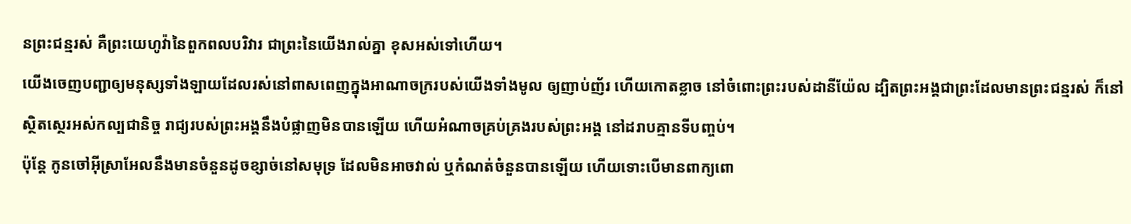នព្រះជន្មរស់ គឺព្រះយេហូវ៉ានៃពួកពលបរិវារ ជាព្រះនៃយើងរាល់គ្នា ខុសអស់ទៅហើយ។
យើងចេញបញ្ជាឲ្យមនុស្សទាំងឡាយដែលរស់នៅពាសពេញក្នុងអាណាចក្ររបស់យើងទាំងមូល ឲ្យញាប់ញ័រ ហើយកោតខ្លាច នៅចំពោះព្រះរបស់ដានីយ៉ែល ដ្បិតព្រះអង្គជាព្រះដែលមានព្រះជន្មរស់ ក៏នៅស្ថិតស្ថេរអស់កល្បជានិច្ច រាជ្យរបស់ព្រះអង្គនឹងបំផ្លាញមិនបានឡើយ ហើយអំណាចគ្រប់គ្រងរបស់ព្រះអង្គ នៅដរាបគ្មានទីបញ្ចប់។
ប៉ុន្តែ កូនចៅអ៊ីស្រាអែលនឹងមានចំនួនដូចខ្សាច់នៅសមុទ្រ ដែលមិនអាចវាល់ ឬកំណត់ចំនួនបានឡើយ ហើយទោះបើមានពាក្យពោ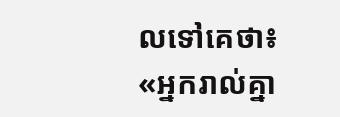លទៅគេថា៖ «អ្នករាល់គ្នា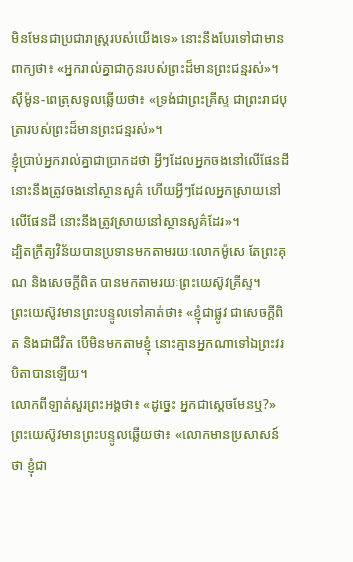មិនមែនជាប្រជារាស្ត្ររបស់យើងទេ» នោះនឹងបែរទៅជាមានពាក្យថា៖ «អ្នករាល់គ្នាជាកូនរបស់ព្រះដ៏មានព្រះជន្មរស់»។
ស៊ីម៉ូន-ពេត្រុសទូលឆ្លើយថា៖ «ទ្រង់ជាព្រះគ្រីស្ទ ជាព្រះរាជបុត្រារបស់ព្រះដ៏មានព្រះជន្មរស់»។
ខ្ញុំប្រាប់អ្នករាល់គ្នាជាប្រាកដថា អ្វីៗដែលអ្នកចងនៅលើផែនដី នោះនឹងត្រូវចងនៅស្ថានសួគ៌ ហើយអ្វីៗដែលអ្នកស្រាយនៅលើផែនដី នោះនឹងត្រូវស្រាយនៅស្ថានសួគ៌ដែរ»។
ដ្បិតក្រឹត្យវិន័យបានប្រទានមកតាមរយៈលោកម៉ូសេ តែព្រះគុណ និងសេចក្តីពិត បានមកតាមរយៈព្រះយេស៊ូវគ្រីស្ទ។
ព្រះយេស៊ូវមានព្រះបន្ទូលទៅគាត់ថា៖ «ខ្ញុំជាផ្លូវ ជាសេចក្តីពិត និងជាជីវិត បើមិនមកតាមខ្ញុំ នោះគ្មានអ្នកណាទៅឯព្រះវរបិតាបានឡើយ។
លោកពីឡាត់សួរព្រះអង្គថា៖ «ដូច្នេះ អ្នកជាស្តេចមែនឬ?» ព្រះយេស៊ូវមានព្រះបន្ទូលឆ្លើយថា៖ «លោកមានប្រសាសន៍ថា ខ្ញុំជា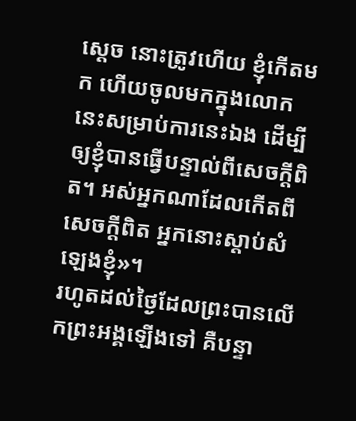ស្តេច នោះត្រូវហើយ ខ្ញុំកើតមក ហើយចូលមកក្នុងលោកនេះសម្រាប់ការនេះឯង ដើម្បីឲ្យខ្ញុំបានធ្វើបន្ទាល់ពីសេចក្តីពិត។ អស់អ្នកណាដែលកើតពីសេចក្តីពិត អ្នកនោះស្តាប់សំឡេងខ្ញុំ»។
រហូតដល់ថ្ងៃដែលព្រះបានលើកព្រះអង្គឡើងទៅ គឺបន្ទា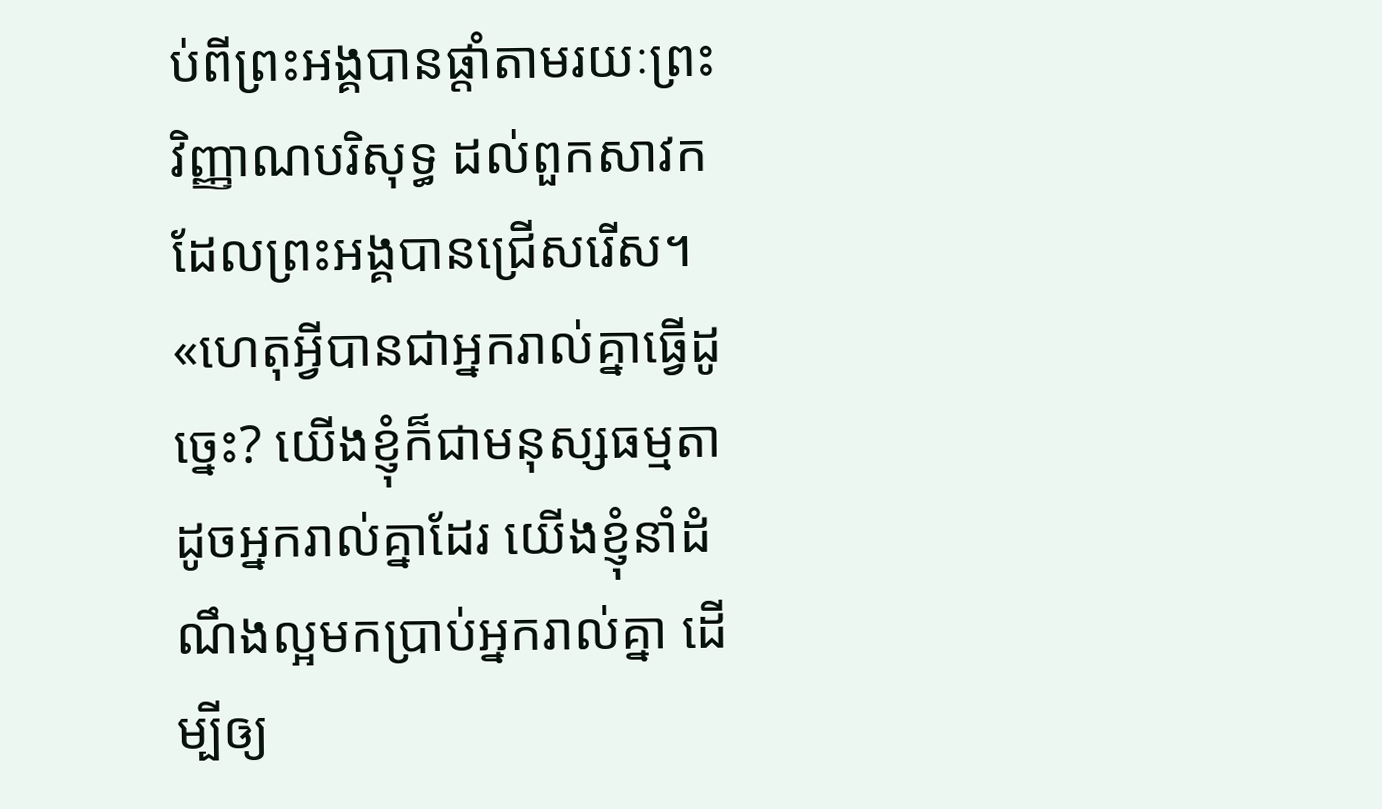ប់ពីព្រះអង្គបានផ្តាំតាមរយៈព្រះវិញ្ញាណបរិសុទ្ធ ដល់ពួកសាវកដែលព្រះអង្គបានជ្រើសរើស។
«ហេតុអ្វីបានជាអ្នករាល់គ្នាធ្វើដូច្នេះ? យើងខ្ញុំក៏ជាមនុស្សធម្មតាដូចអ្នករាល់គ្នាដែរ យើងខ្ញុំនាំដំណឹងល្អមកប្រាប់អ្នករាល់គ្នា ដើម្បីឲ្យ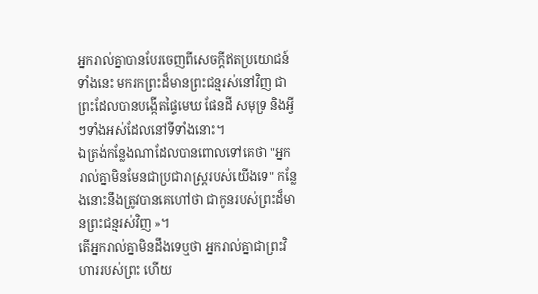អ្នករាល់គ្នាបានបែរចេញពីសេចក្ដីឥតប្រយោជន៍ទាំងនេះ មករកព្រះដ៏មានព្រះជន្មរស់នៅវិញ ជាព្រះដែលបានបង្កើតផ្ទៃមេឃ ផែនដី សមុទ្រ និងអ្វីៗទាំងអស់ដែលនៅទីទាំងនោះ។
ឯត្រង់កន្លែងណាដែលបានពោលទៅគេថា "អ្នករាល់គ្នាមិនមែនជាប្រជារាស្ត្ររបស់យើងទេ" កន្លែងនោះនឹងត្រូវបានគេហៅថា ជាកូនរបស់ព្រះដ៏មានព្រះជន្មរស់វិញ »។
តើអ្នករាល់គ្នាមិនដឹងទេឬថា អ្នករាល់គ្នាជាព្រះវិហាររបស់ព្រះ ហើយ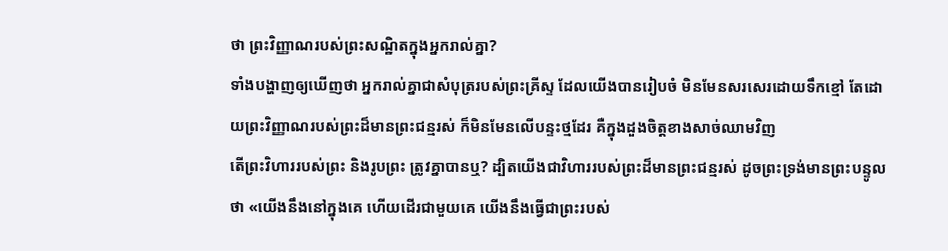ថា ព្រះវិញ្ញាណរបស់ព្រះសណ្ឋិតក្នុងអ្នករាល់គ្នា?
ទាំងបង្ហាញឲ្យឃើញថា អ្នករាល់គ្នាជាសំបុត្ររបស់ព្រះគ្រីស្ទ ដែលយើងបានរៀបចំ មិនមែនសរសេរដោយទឹកខ្មៅ តែដោយព្រះវិញ្ញាណរបស់ព្រះដ៏មានព្រះជន្មរស់ ក៏មិនមែនលើបន្ទះថ្មដែរ គឺក្នុងដួងចិត្តខាងសាច់ឈាមវិញ
តើព្រះវិហាររបស់ព្រះ និងរូបព្រះ ត្រូវគ្នាបានឬ? ដ្បិតយើងជាវិហាររបស់ព្រះដ៏មានព្រះជន្មរស់ ដូចព្រះទ្រង់មានព្រះបន្ទូលថា «យើងនឹងនៅក្នុងគេ ហើយដើរជាមួយគេ យើងនឹងធ្វើជាព្រះរបស់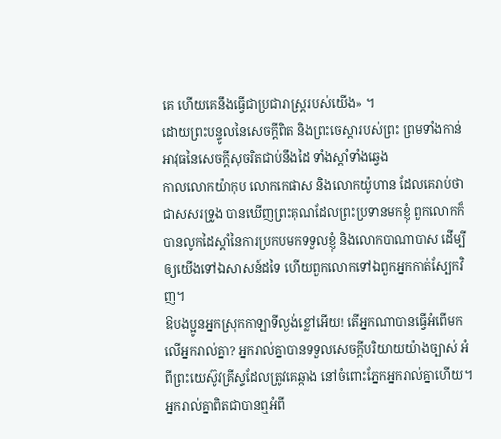គេ ហើយគេនឹងធ្វើជាប្រជារាស្ត្ររបស់យើង» ។
ដោយព្រះបន្ទូលនៃសេចក្ដីពិត និងព្រះចេស្តារបស់ព្រះ ព្រមទាំងកាន់អាវុធនៃសេចក្ដីសុចរិតជាប់នឹងដៃ ទាំងស្តាំទាំងឆ្វេង
កាលលោកយ៉ាកុប លោកកេផាស និងលោកយ៉ូហាន ដែលគេរាប់ថាជាសសរទ្រូង បានឃើញព្រះគុណដែលព្រះប្រទានមកខ្ញុំ ពួកលោកក៏បានលូកដៃស្តាំនៃការប្រកបមកទទួលខ្ញុំ និងលោកបាណាបាស ដើម្បីឲ្យយើងទៅឯសាសន៍ដទៃ ហើយពួកលោកទៅឯពួកអ្នកកាត់ស្បែកវិញ។
ឱបងប្អូនអ្នកស្រុកកាឡាទីល្ងង់ខ្លៅអើយ! តើអ្នកណាបានធ្វើអំពើមកលើអ្នករាល់គ្នា? អ្នករាល់គ្នាបានទទួលសេចក្ដីបរិយាយយ៉ាងច្បាស់ អំពីព្រះយេស៊ូវគ្រីស្ទដែលត្រូវគេឆ្កាង នៅចំពោះភ្នែកអ្នករាល់គ្នាហើយ។
អ្នករាល់គ្នាពិតជាបានឮអំពី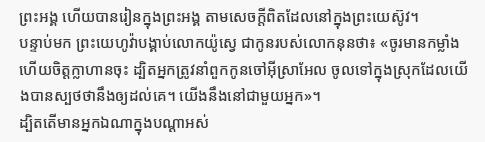ព្រះអង្គ ហើយបានរៀនក្នុងព្រះអង្គ តាមសេចក្តីពិតដែលនៅក្នុងព្រះយេស៊ូវ។
បន្ទាប់មក ព្រះយេហូវ៉ាបង្គាប់លោកយ៉ូស្វេ ជាកូនរបស់លោកនុនថា៖ «ចូរមានកម្លាំង ហើយចិត្តក្លាហានចុះ ដ្បិតអ្នកត្រូវនាំពួកកូនចៅអ៊ីស្រាអែល ចូលទៅក្នុងស្រុកដែលយើងបានស្បថថានឹងឲ្យដល់គេ។ យើងនឹងនៅជាមួយអ្នក»។
ដ្បិតតើមានអ្នកឯណាក្នុងបណ្ដាអស់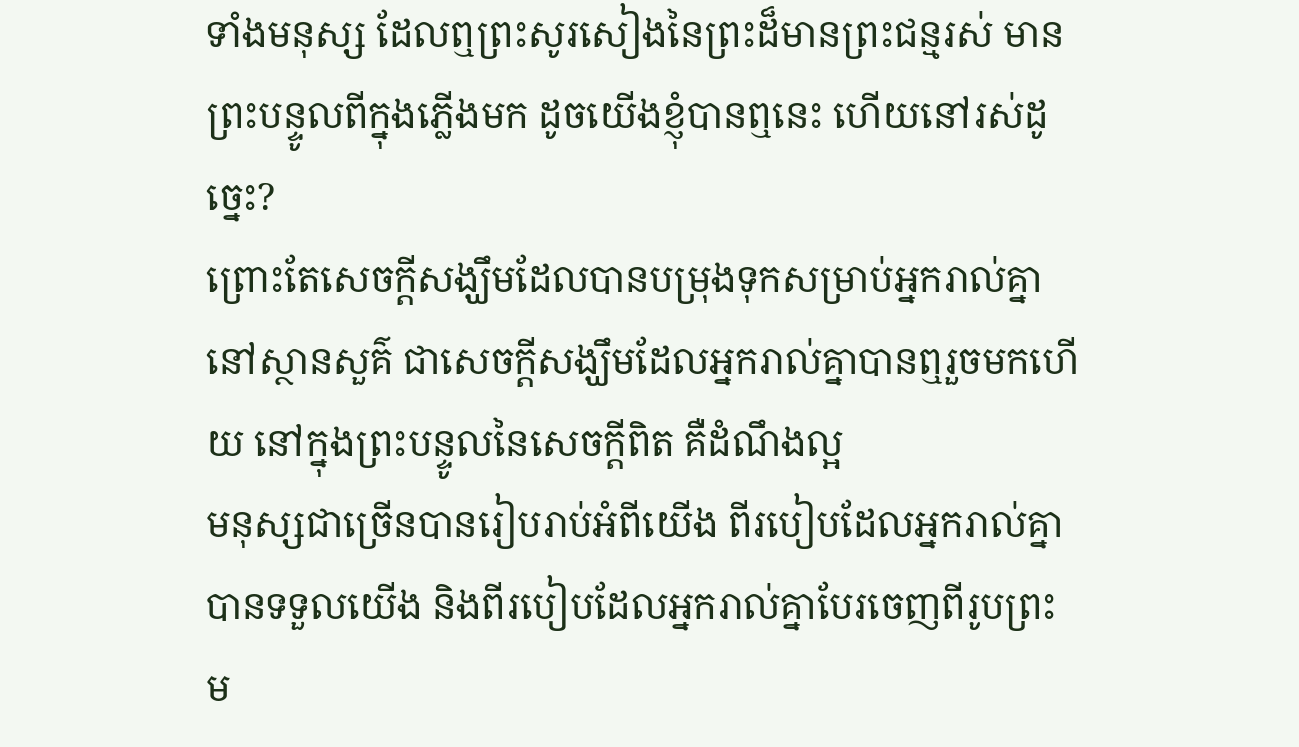ទាំងមនុស្ស ដែលឮព្រះសូរសៀងនៃព្រះដ៏មានព្រះជន្មរស់ មានព្រះបន្ទូលពីក្នុងភ្លើងមក ដូចយើងខ្ញុំបានឮនេះ ហើយនៅរស់ដូច្នេះ?
ព្រោះតែសេចក្តីសង្ឃឹមដែលបានបម្រុងទុកសម្រាប់អ្នករាល់គ្នានៅស្ថានសួគ៌ ជាសេចក្តីសង្ឃឹមដែលអ្នករាល់គ្នាបានឮរួចមកហើយ នៅក្នុងព្រះបន្ទូលនៃសេចក្ដីពិត គឺដំណឹងល្អ
មនុស្សជាច្រើនបានរៀបរាប់អំពីយើង ពីរបៀបដែលអ្នករាល់គ្នាបានទទួលយើង និងពីរបៀបដែលអ្នករាល់គ្នាបែរចេញពីរូបព្រះ ម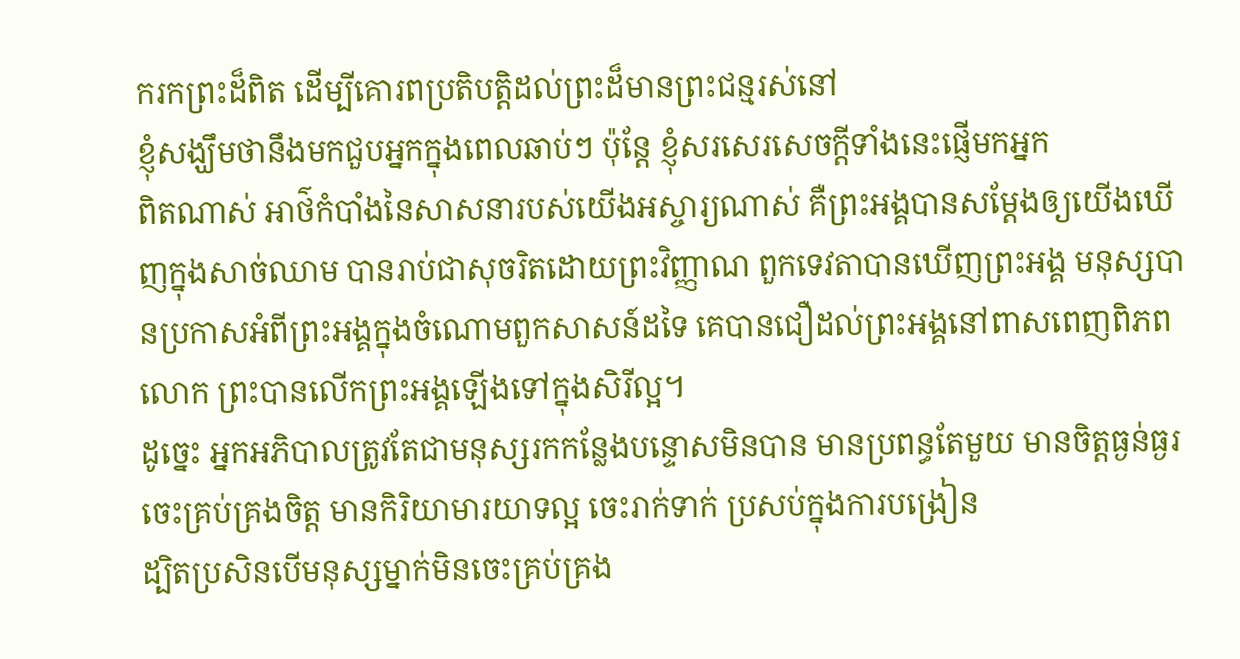ករកព្រះដ៏ពិត ដើម្បីគោរពប្រតិបត្តិដល់ព្រះដ៏មានព្រះជន្មរស់នៅ
ខ្ញុំសង្ឃឹមថានឹងមកជួបអ្នកក្នុងពេលឆាប់ៗ ប៉ុន្តែ ខ្ញុំសរសេរសេចក្ដីទាំងនេះផ្ញើមកអ្នក
ពិតណាស់ អាថ៌កំបាំងនៃសាសនារបស់យើងអស្ចារ្យណាស់ គឺព្រះអង្គបានសម្ដែងឲ្យយើងឃើញក្នុងសាច់ឈាម បានរាប់ជាសុចរិតដោយព្រះវិញ្ញាណ ពួកទេវតាបានឃើញព្រះអង្គ មនុស្សបានប្រកាសអំពីព្រះអង្គក្នុងចំណោមពួកសាសន៍ដទៃ គេបានជឿដល់ព្រះអង្គនៅពាសពេញពិភពលោក ព្រះបានលើកព្រះអង្គឡើងទៅក្នុងសិរីល្អ។
ដូច្នេះ អ្នកអភិបាលត្រូវតែជាមនុស្សរកកន្លែងបន្ទោសមិនបាន មានប្រពន្ធតែមួយ មានចិត្តធ្ងន់ធ្ងរ ចេះគ្រប់គ្រងចិត្ត មានកិរិយាមារយាទល្អ ចេះរាក់ទាក់ ប្រសប់ក្នុងការបង្រៀន
ដ្បិតប្រសិនបើមនុស្សម្នាក់មិនចេះគ្រប់គ្រង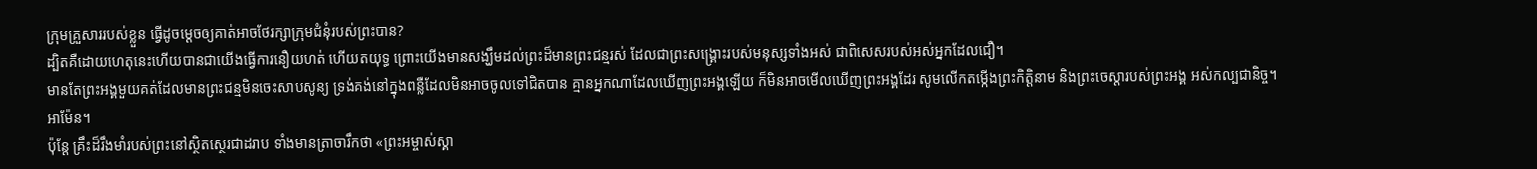ក្រុមគ្រួសាររបស់ខ្លួន ធ្វើដូចម្ដេចឲ្យគាត់អាចថែរក្សាក្រុមជំនុំរបស់ព្រះបាន?
ដ្បិតគឺដោយហេតុនេះហើយបានជាយើងធ្វើការនឿយហត់ ហើយតយុទ្ធ ព្រោះយើងមានសង្ឃឹមដល់ព្រះដ៏មានព្រះជន្មរស់ ដែលជាព្រះសង្គ្រោះរបស់មនុស្សទាំងអស់ ជាពិសេសរបស់អស់អ្នកដែលជឿ។
មានតែព្រះអង្គមួយគត់ដែលមានព្រះជន្មមិនចេះសាបសូន្យ ទ្រង់គង់នៅក្នុងពន្លឺដែលមិនអាចចូលទៅជិតបាន គ្មានអ្នកណាដែលឃើញព្រះអង្គឡើយ ក៏មិនអាចមើលឃើញព្រះអង្គដែរ សូមលើកតម្កើងព្រះកិត្តិនាម និងព្រះចេស្តារបស់ព្រះអង្គ អស់កល្បជានិច្ច។ អាម៉ែន។
ប៉ុន្តែ គ្រឹះដ៏រឹងមាំរបស់ព្រះនៅស្ថិតស្ថេរជាដរាប ទាំងមានត្រាចារឹកថា «ព្រះអម្ចាស់ស្គា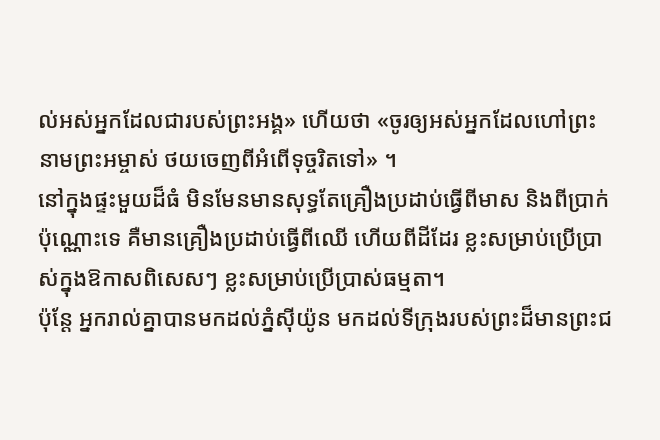ល់អស់អ្នកដែលជារបស់ព្រះអង្គ» ហើយថា «ចូរឲ្យអស់អ្នកដែលហៅព្រះនាមព្រះអម្ចាស់ ថយចេញពីអំពើទុច្ចរិតទៅ» ។
នៅក្នុងផ្ទះមួយដ៏ធំ មិនមែនមានសុទ្ធតែគ្រឿងប្រដាប់ធ្វើពីមាស និងពីប្រាក់ប៉ុណ្ណោះទេ គឺមានគ្រឿងប្រដាប់ធ្វើពីឈើ ហើយពីដីដែរ ខ្លះសម្រាប់ប្រើប្រាស់ក្នុងឱកាសពិសេសៗ ខ្លះសម្រាប់ប្រើប្រាស់ធម្មតា។
ប៉ុន្ដែ អ្នករាល់គ្នាបានមកដល់ភ្នំស៊ីយ៉ូន មកដល់ទីក្រុងរបស់ព្រះដ៏មានព្រះជ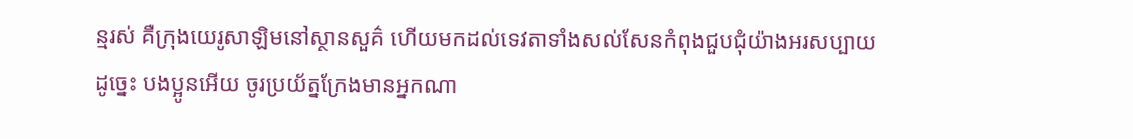ន្មរស់ គឺក្រុងយេរូសាឡិមនៅស្ថានសួគ៌ ហើយមកដល់ទេវតាទាំងសល់សែនកំពុងជួបជុំយ៉ាងអរសប្បាយ
ដូច្នេះ បងប្អូនអើយ ចូរប្រយ័ត្នក្រែងមានអ្នកណា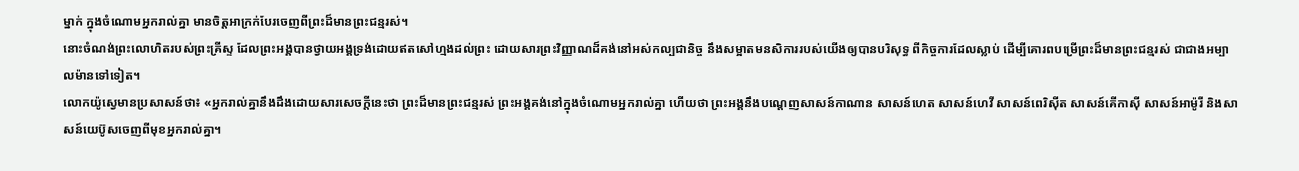ម្នាក់ ក្នុងចំណោមអ្នករាល់គ្នា មានចិត្តអាក្រក់បែរចេញពីព្រះដ៏មានព្រះជន្មរស់។
នោះចំណង់ព្រះលោហិតរបស់ព្រះគ្រីស្ទ ដែលព្រះអង្គបានថ្វាយអង្គទ្រង់ដោយឥតសៅហ្មងដល់ព្រះ ដោយសារព្រះវិញ្ញាណដ៏គង់នៅអស់កល្បជានិច្ច នឹងសម្អាតមនសិការរបស់យើងឲ្យបានបរិសុទ្ធ ពីកិច្ចការដែលស្លាប់ ដើម្បីគោរពបម្រើព្រះដ៏មានព្រះជន្មរស់ ជាជាងអម្បាលម៉ានទៅទៀត។
លោកយ៉ូស្វេមានប្រសាសន៍ថា៖ «អ្នករាល់គ្នានឹងដឹងដោយសារសេចក្ដីនេះថា ព្រះដ៏មានព្រះជន្មរស់ ព្រះអង្គគង់នៅក្នុងចំណោមអ្នករាល់គ្នា ហើយថា ព្រះអង្គនឹងបណ្តេញសាសន៍កាណាន សាសន៍ហេត សាសន៍ហេវី សាសន៍ពេរិស៊ីត សាសន៍គើកាស៊ី សាសន៍អាម៉ូរី និងសាសន៍យេប៊ូសចេញពីមុខអ្នករាល់គ្នា។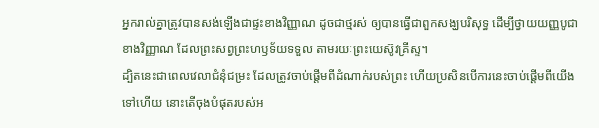អ្នករាល់គ្នាត្រូវបានសង់ឡើងជាផ្ទះខាងវិញ្ញាណ ដូចជាថ្មរស់ ឲ្យបានធ្វើជាពួកសង្ឃបរិសុទ្ធ ដើម្បីថ្វាយយញ្ញបូជាខាងវិញ្ញាណ ដែលព្រះសព្វព្រះហឫទ័យទទួល តាមរយៈព្រះយេស៊ូវគ្រីស្ទ។
ដ្បិតនេះជាពេលវេលាជំនុំជម្រះ ដែលត្រូវចាប់ផ្តើមពីដំណាក់របស់ព្រះ ហើយប្រសិនបើការនេះចាប់ផ្តើមពីយើងទៅហើយ នោះតើចុងបំផុតរបស់អ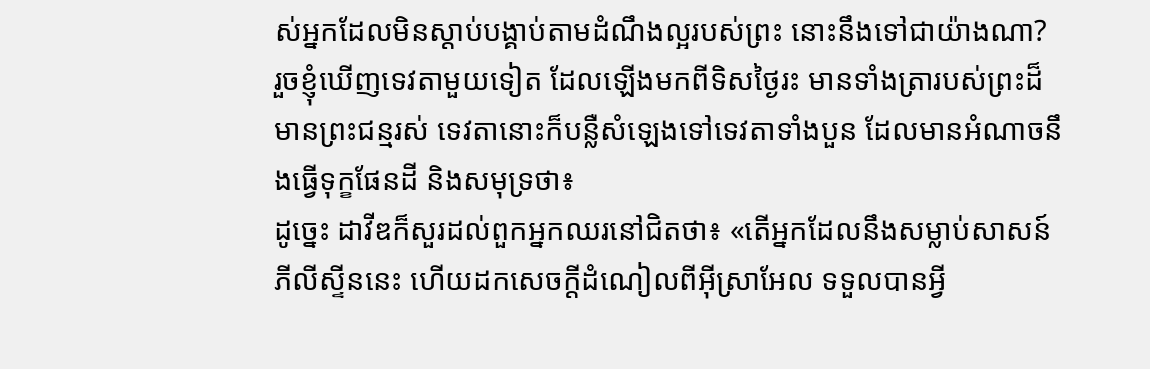ស់អ្នកដែលមិនស្តាប់បង្គាប់តាមដំណឹងល្អរបស់ព្រះ នោះនឹងទៅជាយ៉ាងណា?
រួចខ្ញុំឃើញទេវតាមួយទៀត ដែលឡើងមកពីទិសថ្ងៃរះ មានទាំងត្រារបស់ព្រះដ៏មានព្រះជន្មរស់ ទេវតានោះក៏បន្លឺសំឡេងទៅទេវតាទាំងបួន ដែលមានអំណាចនឹងធ្វើទុក្ខផែនដី និងសមុទ្រថា៖
ដូច្នេះ ដាវីឌក៏សួរដល់ពួកអ្នកឈរនៅជិតថា៖ «តើអ្នកដែលនឹងសម្លាប់សាសន៍ភីលីស្ទីននេះ ហើយដកសេចក្ដីដំណៀលពីអ៊ីស្រាអែល ទទួលបានអ្វី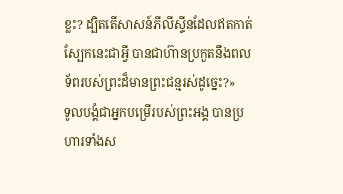ខ្លះ? ដ្បិតតើសាសន៍ភីលីស្ទីនដែលឥតកាត់ស្បែកនេះជាអ្វី បានជាហ៊ានប្រកួតនឹងពលទ័ពរបស់ព្រះដ៏មានព្រះជន្មរស់ដូច្នេះ?»
ទូលបង្គំជាអ្នកបម្រើរបស់ព្រះអង្គ បានប្រហារទាំងស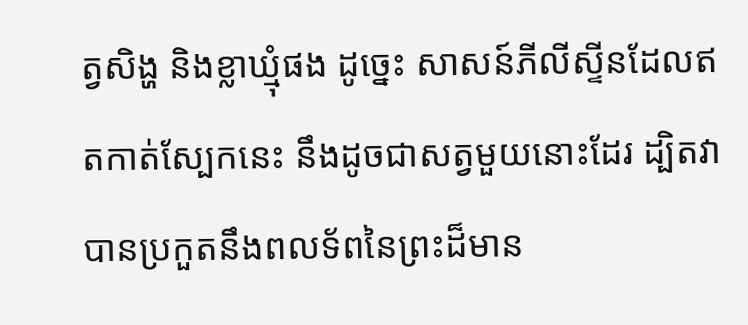ត្វសិង្ហ និងខ្លាឃ្មុំផង ដូច្នេះ សាសន៍ភីលីស្ទីនដែលឥតកាត់ស្បែកនេះ នឹងដូចជាសត្វមួយនោះដែរ ដ្បិតវាបានប្រកួតនឹងពលទ័ពនៃព្រះដ៏មាន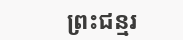ព្រះជន្មរ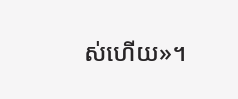ស់ហើយ»។